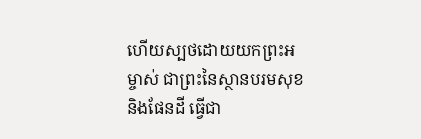ហើយស្បថដោយយកព្រះអម្ចាស់ ជាព្រះនៃស្ថានបរមសុខ និងផែនដី ធ្វើជា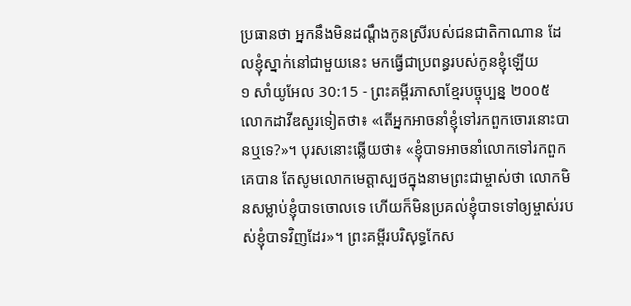ប្រធានថា អ្នកនឹងមិនដណ្ដឹងកូនស្រីរបស់ជនជាតិកាណាន ដែលខ្ញុំស្នាក់នៅជាមួយនេះ មកធ្វើជាប្រពន្ធរបស់កូនខ្ញុំឡើយ
១ សាំយូអែល 30:15 - ព្រះគម្ពីរភាសាខ្មែរបច្ចុប្បន្ន ២០០៥ លោកដាវីឌសួរទៀតថា៖ «តើអ្នកអាចនាំខ្ញុំទៅរកពួកចោរនោះបានឬទេ?»។ បុរសនោះឆ្លើយថា៖ «ខ្ញុំបាទអាចនាំលោកទៅរកពួកគេបាន តែសូមលោកមេត្តាស្បថក្នុងនាមព្រះជាម្ចាស់ថា លោកមិនសម្លាប់ខ្ញុំបាទចោលទេ ហើយក៏មិនប្រគល់ខ្ញុំបាទទៅឲ្យម្ចាស់របស់ខ្ញុំបាទវិញដែរ»។ ព្រះគម្ពីរបរិសុទ្ធកែស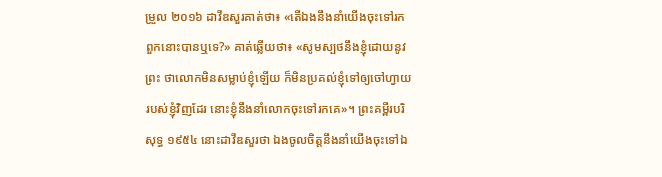ម្រួល ២០១៦ ដាវីឌសួរគាត់ថា៖ «តើឯងនឹងនាំយើងចុះទៅរកពួកនោះបានឬទេ?» គាត់ឆ្លើយថា៖ «សូមស្បថនឹងខ្ញុំដោយនូវព្រះ ថាលោកមិនសម្លាប់ខ្ញុំឡើយ ក៏មិនប្រគល់ខ្ញុំទៅឲ្យចៅហ្វាយរបស់ខ្ញុំវិញដែរ នោះខ្ញុំនឹងនាំលោកចុះទៅរកគេ»។ ព្រះគម្ពីរបរិសុទ្ធ ១៩៥៤ នោះដាវីឌសួរថា ឯងចូលចិត្តនឹងនាំយើងចុះទៅឯ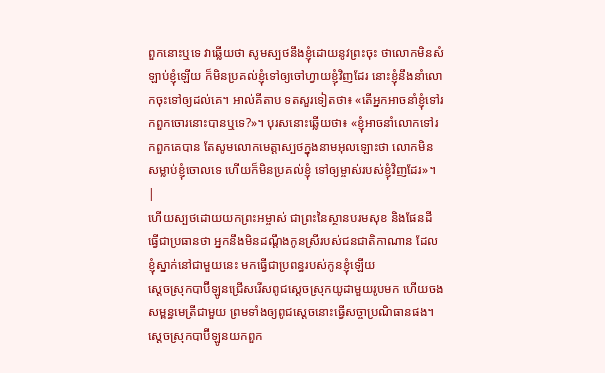ពួកនោះឬទេ វាឆ្លើយថា សូមស្បថនឹងខ្ញុំដោយនូវព្រះចុះ ថាលោកមិនសំឡាប់ខ្ញុំឡើយ ក៏មិនប្រគល់ខ្ញុំទៅឲ្យចៅហ្វាយខ្ញុំវិញដែរ នោះខ្ញុំនឹងនាំលោកចុះទៅឲ្យដល់គេ។ អាល់គីតាប ទតសួរទៀតថា៖ «តើអ្នកអាចនាំខ្ញុំទៅរកពួកចោរនោះបានឬទេ?»។ បុរសនោះឆ្លើយថា៖ «ខ្ញុំអាចនាំលោកទៅរកពួកគេបាន តែសូមលោកមេត្តាស្បថក្នុងនាមអុលឡោះថា លោកមិនសម្លាប់ខ្ញុំចោលទេ ហើយក៏មិនប្រគល់ខ្ញុំ ទៅឲ្យម្ចាស់របស់ខ្ញុំវិញដែរ»។ |
ហើយស្បថដោយយកព្រះអម្ចាស់ ជាព្រះនៃស្ថានបរមសុខ និងផែនដី ធ្វើជាប្រធានថា អ្នកនឹងមិនដណ្ដឹងកូនស្រីរបស់ជនជាតិកាណាន ដែលខ្ញុំស្នាក់នៅជាមួយនេះ មកធ្វើជាប្រពន្ធរបស់កូនខ្ញុំឡើយ
ស្ដេចស្រុកបាប៊ីឡូនជ្រើសរើសពូជស្ដេចស្រុកយូដាមួយរូបមក ហើយចងសម្ពន្ធមេត្រីជាមួយ ព្រមទាំងឲ្យពូជស្ដេចនោះធ្វើសច្ចាប្រណិធានផង។ ស្ដេចស្រុកបាប៊ីឡូនយកពួក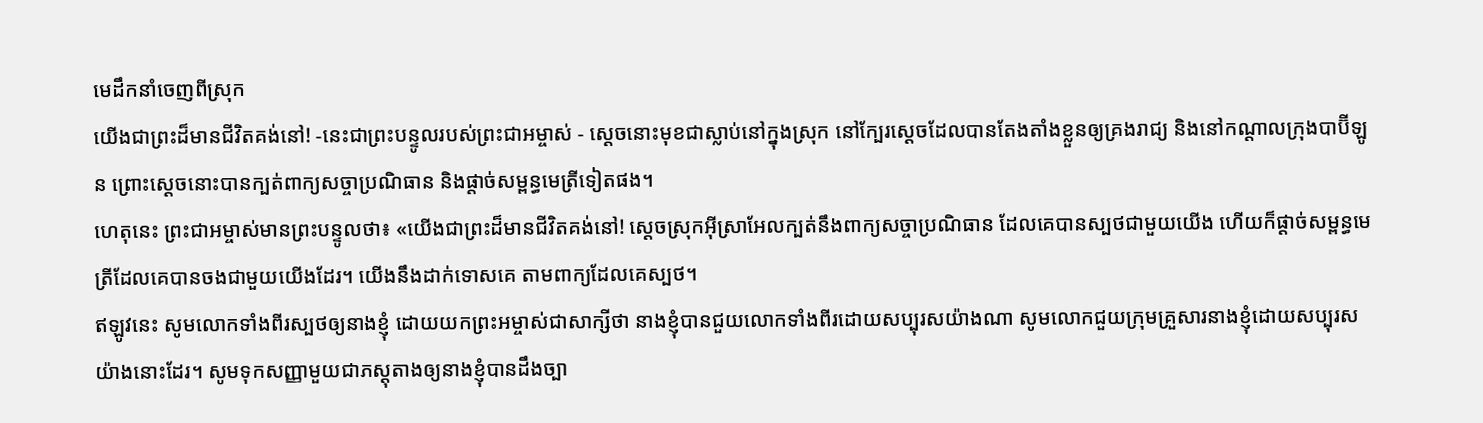មេដឹកនាំចេញពីស្រុក
យើងជាព្រះដ៏មានជីវិតគង់នៅ! -នេះជាព្រះបន្ទូលរបស់ព្រះជាអម្ចាស់ - ស្ដេចនោះមុខជាស្លាប់នៅក្នុងស្រុក នៅក្បែរស្ដេចដែលបានតែងតាំងខ្លួនឲ្យគ្រងរាជ្យ និងនៅកណ្ដាលក្រុងបាប៊ីឡូន ព្រោះស្ដេចនោះបានក្បត់ពាក្យសច្ចាប្រណិធាន និងផ្ដាច់សម្ពន្ធមេត្រីទៀតផង។
ហេតុនេះ ព្រះជាអម្ចាស់មានព្រះបន្ទូលថា៖ «យើងជាព្រះដ៏មានជីវិតគង់នៅ! ស្ដេចស្រុកអ៊ីស្រាអែលក្បត់នឹងពាក្យសច្ចាប្រណិធាន ដែលគេបានស្បថជាមួយយើង ហើយក៏ផ្ដាច់សម្ពន្ធមេត្រីដែលគេបានចងជាមួយយើងដែរ។ យើងនឹងដាក់ទោសគេ តាមពាក្យដែលគេស្បថ។
ឥឡូវនេះ សូមលោកទាំងពីរស្បថឲ្យនាងខ្ញុំ ដោយយកព្រះអម្ចាស់ជាសាក្សីថា នាងខ្ញុំបានជួយលោកទាំងពីរដោយសប្បុរសយ៉ាងណា សូមលោកជួយក្រុមគ្រួសារនាងខ្ញុំដោយសប្បុរសយ៉ាងនោះដែរ។ សូមទុកសញ្ញាមួយជាភស្ដុតាងឲ្យនាងខ្ញុំបានដឹងច្បា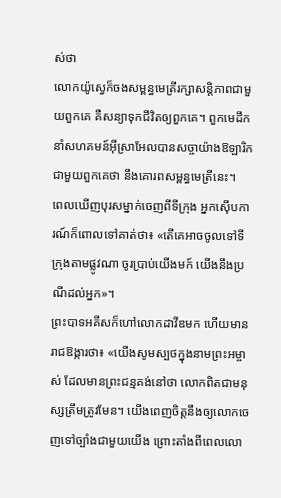ស់ថា
លោកយ៉ូស្វេក៏ចងសម្ពន្ធមេត្រីរក្សាសន្តិភាពជាមួយពួកគេ គឺសន្យាទុកជីវិតឲ្យពួកគេ។ ពួកមេដឹកនាំសហគមន៍អ៊ីស្រាអែលបានសច្ចាយ៉ាងឱឡារិកជាមួយពួកគេថា នឹងគោរពសម្ពន្ធមេត្រីនេះ។
ពេលឃើញបុរសម្នាក់ចេញពីទីក្រុង អ្នកស៊ើបការណ៍ក៏ពោលទៅគាត់ថា៖ «តើគេអាចចូលទៅទីក្រុងតាមផ្លូវណា ចូរប្រាប់យើងមក៍ យើងនឹងប្រណីដល់អ្នក»។
ព្រះបាទអគីសក៏ហៅលោកដាវីឌមក ហើយមានរាជឱង្ការថា៖ «យើងសូមស្បថក្នុងនាមព្រះអម្ចាស់ ដែលមានព្រះជន្មគង់នៅថា លោកពិតជាមនុស្សត្រឹមត្រូវមែន។ យើងពេញចិត្តនឹងឲ្យលោកចេញទៅច្បាំងជាមួយយើង ព្រោះតាំងពីពេលលោ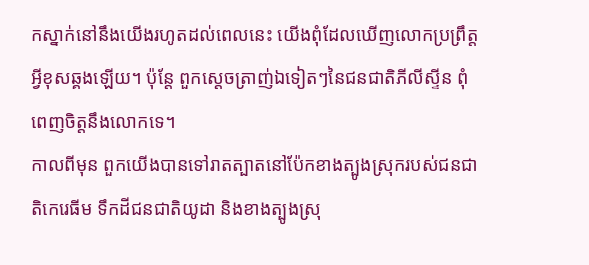កស្នាក់នៅនឹងយើងរហូតដល់ពេលនេះ យើងពុំដែលឃើញលោកប្រព្រឹត្តអ្វីខុសឆ្គងឡើយ។ ប៉ុន្តែ ពួកស្ដេចត្រាញ់ឯទៀតៗនៃជនជាតិភីលីស្ទីន ពុំពេញចិត្តនឹងលោកទេ។
កាលពីមុន ពួកយើងបានទៅរាតត្បាតនៅប៉ែកខាងត្បូងស្រុករបស់ជនជាតិកេរេធីម ទឹកដីជនជាតិយូដា និងខាងត្បូងស្រុ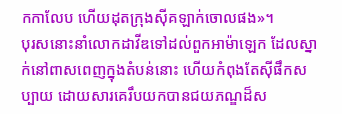កកាលែប ហើយដុតក្រុងស៊ីគឡាក់ចោលផង»។
បុរសនោះនាំលោកដាវីឌទៅដល់ពួកអាម៉ាឡេក ដែលស្នាក់នៅពាសពេញក្នុងតំបន់នោះ ហើយកំពុងតែស៊ីផឹកសប្បាយ ដោយសារគេរឹបយកបានជយភណ្ឌដ៏ស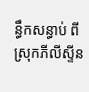ន្ធឹកសន្ធាប់ ពីស្រុកភីលីស្ទីន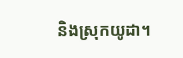និងស្រុកយូដា។